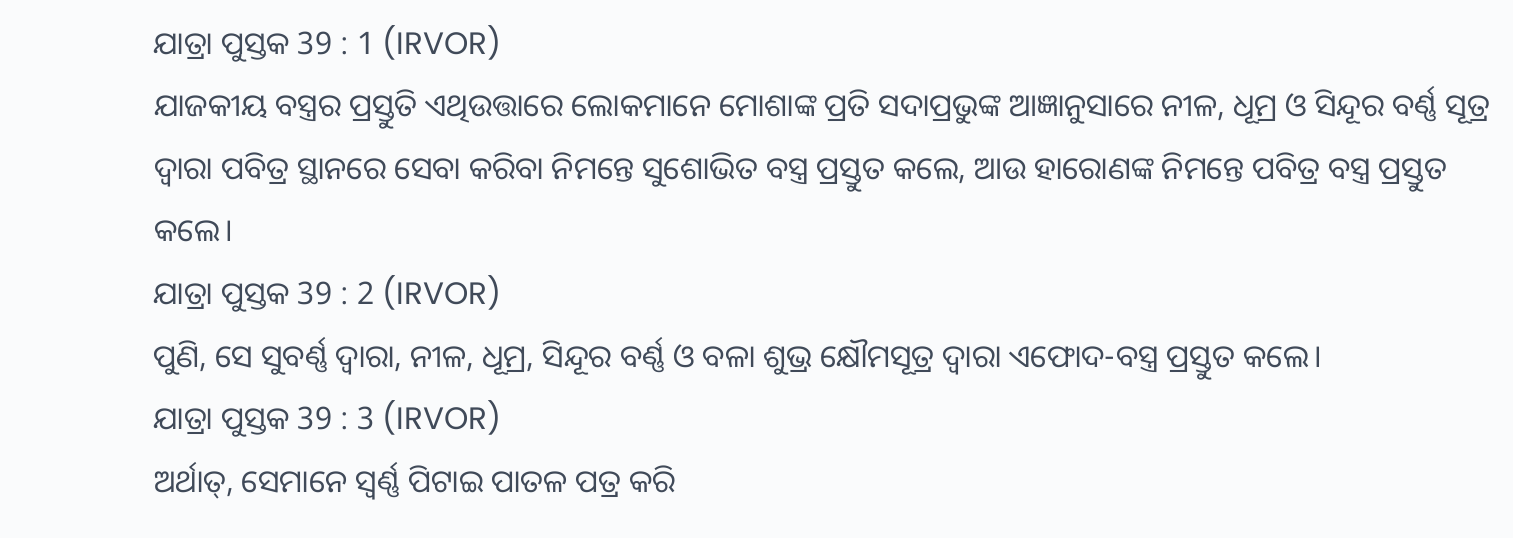ଯାତ୍ରା ପୁସ୍ତକ 39 : 1 (IRVOR)
ଯାଜକୀୟ ବସ୍ତ୍ରର ପ୍ରସ୍ତୁତି ଏଥିଉତ୍ତାରେ ଲୋକମାନେ ମୋଶାଙ୍କ ପ୍ରତି ସଦାପ୍ରଭୁଙ୍କ ଆଜ୍ଞାନୁସାରେ ନୀଳ, ଧୂମ୍ର ଓ ସିନ୍ଦୂର ବର୍ଣ୍ଣ ସୂତ୍ର ଦ୍ୱାରା ପବିତ୍ର ସ୍ଥାନରେ ସେବା କରିବା ନିମନ୍ତେ ସୁଶୋଭିତ ବସ୍ତ୍ର ପ୍ରସ୍ତୁତ କଲେ, ଆଉ ହାରୋଣଙ୍କ ନିମନ୍ତେ ପବିତ୍ର ବସ୍ତ୍ର ପ୍ରସ୍ତୁତ କଲେ।
ଯାତ୍ରା ପୁସ୍ତକ 39 : 2 (IRVOR)
ପୁଣି, ସେ ସୁବର୍ଣ୍ଣ ଦ୍ୱାରା, ନୀଳ, ଧୂମ୍ର, ସିନ୍ଦୂର ବର୍ଣ୍ଣ ଓ ବଳା ଶୁଭ୍ର କ୍ଷୌମସୂତ୍ର ଦ୍ୱାରା ଏଫୋଦ-ବସ୍ତ୍ର ପ୍ରସ୍ତୁତ କଲେ।
ଯାତ୍ରା ପୁସ୍ତକ 39 : 3 (IRVOR)
ଅର୍ଥାତ୍, ସେମାନେ ସ୍ୱର୍ଣ୍ଣ ପିଟାଇ ପାତଳ ପତ୍ର କରି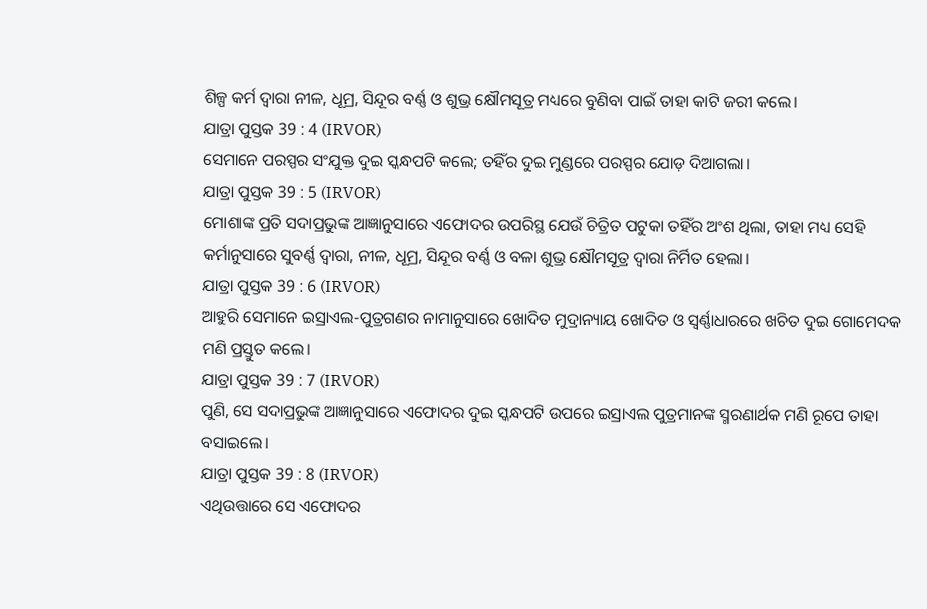ଶିଳ୍ପ କର୍ମ ଦ୍ୱାରା ନୀଳ, ଧୂମ୍ର, ସିନ୍ଦୂର ବର୍ଣ୍ଣ ଓ ଶୁଭ୍ର କ୍ଷୌମସୂତ୍ର ମଧ୍ୟରେ ବୁଣିବା ପାଇଁ ତାହା କାଟି ଜରୀ କଲେ।
ଯାତ୍ରା ପୁସ୍ତକ 39 : 4 (IRVOR)
ସେମାନେ ପରସ୍ପର ସଂଯୁକ୍ତ ଦୁଇ ସ୍କନ୍ଧପଟି କଲେ; ତହିଁର ଦୁଇ ମୁଣ୍ଡରେ ପରସ୍ପର ଯୋଡ଼ ଦିଆଗଲା।
ଯାତ୍ରା ପୁସ୍ତକ 39 : 5 (IRVOR)
ମୋଶାଙ୍କ ପ୍ରତି ସଦାପ୍ରଭୁଙ୍କ ଆଜ୍ଞାନୁସାରେ ଏଫୋଦର ଉପରିସ୍ଥ ଯେଉଁ ଚିତ୍ରିତ ପଟୁକା ତହିଁର ଅଂଶ ଥିଲା, ତାହା ମଧ୍ୟ ସେହି କର୍ମାନୁସାରେ ସୁବର୍ଣ୍ଣ ଦ୍ୱାରା, ନୀଳ, ଧୂମ୍ର, ସିନ୍ଦୂର ବର୍ଣ୍ଣ ଓ ବଳା ଶୁଭ୍ର କ୍ଷୌମସୂତ୍ର ଦ୍ୱାରା ନିର୍ମିତ ହେଲା।
ଯାତ୍ରା ପୁସ୍ତକ 39 : 6 (IRVOR)
ଆହୁରି ସେମାନେ ଇସ୍ରାଏଲ-ପୁତ୍ରଗଣର ନାମାନୁସାରେ ଖୋଦିତ ମୁଦ୍ରାନ୍ୟାୟ ଖୋଦିତ ଓ ସ୍ୱର୍ଣ୍ଣାଧାରରେ ଖଚିତ ଦୁଇ ଗୋମେଦକ ମଣି ପ୍ରସ୍ତୁତ କଲେ।
ଯାତ୍ରା ପୁସ୍ତକ 39 : 7 (IRVOR)
ପୁଣି, ସେ ସଦାପ୍ରଭୁଙ୍କ ଆଜ୍ଞାନୁସାରେ ଏଫୋଦର ଦୁଇ ସ୍କନ୍ଧପଟି ଉପରେ ଇସ୍ରାଏଲ ପୁତ୍ରମାନଙ୍କ ସ୍ମରଣାର୍ଥକ ମଣି ରୂପେ ତାହା ବସାଇଲେ।
ଯାତ୍ରା ପୁସ୍ତକ 39 : 8 (IRVOR)
ଏଥିଉତ୍ତାରେ ସେ ଏଫୋଦର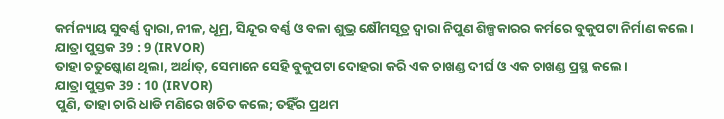କର୍ମନ୍ୟାୟ ସୁବର୍ଣ୍ଣ ଦ୍ୱାରା, ନୀଳ, ଧୂମ୍ର, ସିନ୍ଦୂର ବର୍ଣ୍ଣ ଓ ବଳା ଶୁଭ୍ର କ୍ଷୌମସୂତ୍ର ଦ୍ୱାରା ନିପୁଣ ଶିଳ୍ପକାରର କର୍ମରେ ବୁକୁପଟା ନିର୍ମାଣ କଲେ।
ଯାତ୍ରା ପୁସ୍ତକ 39 : 9 (IRVOR)
ତାହା ଚତୁଷ୍କୋଣ ଥିଲା, ଅର୍ଥାତ୍, ସେମାନେ ସେହି ବୁକୁପଟା ଦୋହରା କରି ଏକ ଚାଖଣ୍ଡ ଦୀର୍ଘ ଓ ଏକ ଚାଖଣ୍ଡ ପ୍ରସ୍ଥ କଲେ।
ଯାତ୍ରା ପୁସ୍ତକ 39 : 10 (IRVOR)
ପୁଣି, ତାହା ଚାରି ଧାଡି ମଣିରେ ଖଚିତ କଲେ; ତହିଁର ପ୍ରଥମ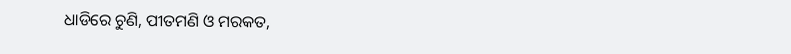ଧାଡିରେ ଚୁଣି, ପୀତମଣି ଓ ମରକତ,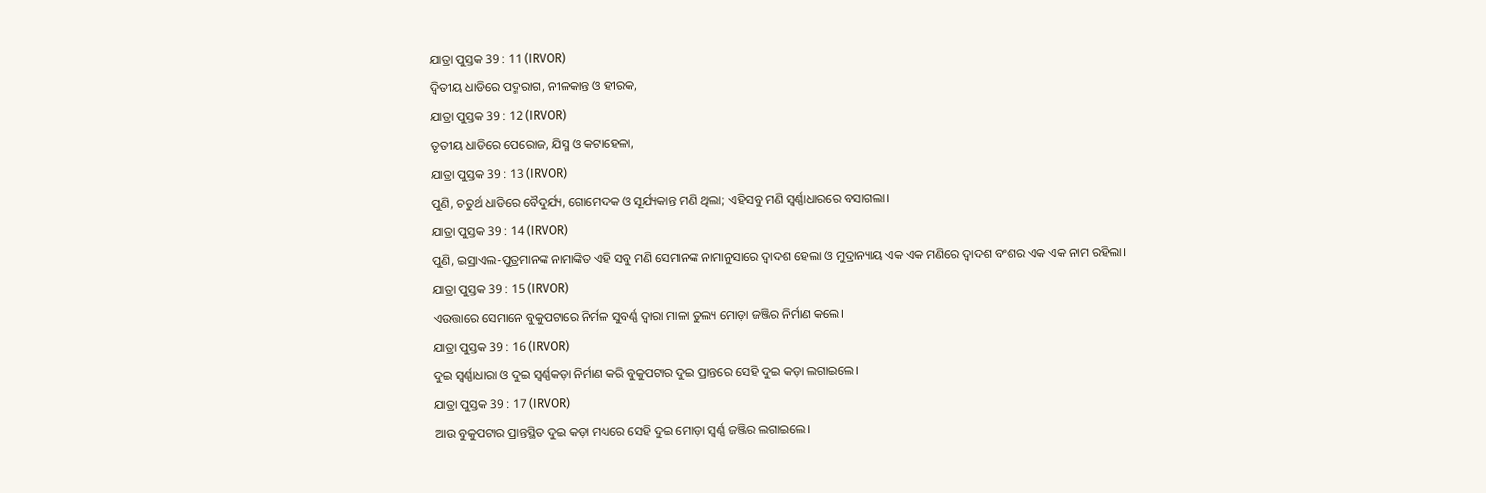ଯାତ୍ରା ପୁସ୍ତକ 39 : 11 (IRVOR)
ଦ୍ୱିତୀୟ ଧାଡିରେ ପଦ୍ମରାଗ, ନୀଳକାନ୍ତ ଓ ହୀରକ,
ଯାତ୍ରା ପୁସ୍ତକ 39 : 12 (IRVOR)
ତୃତୀୟ ଧାଡିରେ ପେରୋଜ, ଯିସ୍ମ ଓ କଟାହେଳା,
ଯାତ୍ରା ପୁସ୍ତକ 39 : 13 (IRVOR)
ପୁଣି, ଚତୁର୍ଥ ଧାଡିରେ ବୈଦୁର୍ଯ୍ୟ, ଗୋମେଦକ ଓ ସୂର୍ଯ୍ୟକାନ୍ତ ମଣି ଥିଲା; ଏହିସବୁ ମଣି ସ୍ୱର୍ଣ୍ଣାଧାରରେ ବସାଗଲା।
ଯାତ୍ରା ପୁସ୍ତକ 39 : 14 (IRVOR)
ପୁଣି, ଇସ୍ରାଏଲ-ପୁତ୍ରମାନଙ୍କ ନାମାଙ୍କିତ ଏହି ସବୁ ମଣି ସେମାନଙ୍କ ନାମାନୁସାରେ ଦ୍ୱାଦଶ ହେଲା ଓ ମୁଦ୍ରାନ୍ୟାୟ ଏକ ଏକ ମଣିରେ ଦ୍ୱାଦଶ ବଂଶର ଏକ ଏକ ନାମ ରହିଲା।
ଯାତ୍ରା ପୁସ୍ତକ 39 : 15 (IRVOR)
ଏଉତ୍ତାରେ ସେମାନେ ବୁକୁପଟାରେ ନିର୍ମଳ ସୁବର୍ଣ୍ଣ ଦ୍ୱାରା ମାଳା ତୁଲ୍ୟ ମୋଡ଼ା ଜଞ୍ଜିର ନିର୍ମାଣ କଲେ।
ଯାତ୍ରା ପୁସ୍ତକ 39 : 16 (IRVOR)
ଦୁଇ ସ୍ୱର୍ଣ୍ଣାଧାରା ଓ ଦୁଇ ସ୍ୱର୍ଣ୍ଣକଡ଼ା ନିର୍ମାଣ କରି ବୁକୁପଟାର ଦୁଇ ପ୍ରାନ୍ତରେ ସେହି ଦୁଇ କଡ଼ା ଲଗାଇଲେ।
ଯାତ୍ରା ପୁସ୍ତକ 39 : 17 (IRVOR)
ଆଉ ବୁକୁପଟାର ପ୍ରାନ୍ତସ୍ଥିତ ଦୁଇ କଡ଼ା ମଧ୍ୟରେ ସେହି ଦୁଇ ମୋଡ଼ା ସ୍ୱର୍ଣ୍ଣ ଜଞ୍ଜିର ଲଗାଇଲେ।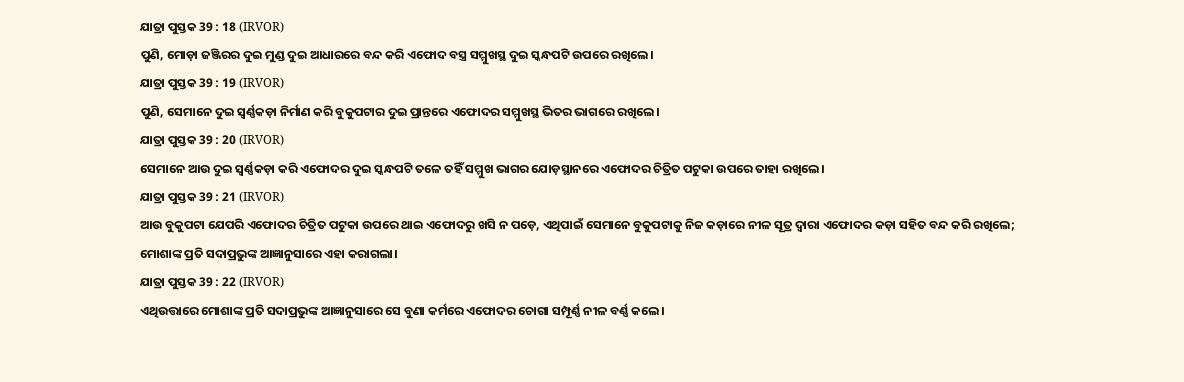ଯାତ୍ରା ପୁସ୍ତକ 39 : 18 (IRVOR)
ପୁଣି, ମୋଡ଼ା ଜଞ୍ଜିରର ଦୁଇ ମୁଣ୍ଡ ଦୁଇ ଆଧାରରେ ବନ୍ଦ କରି ଏଫୋଦ ବସ୍ତ୍ର ସମ୍ମୁଖସ୍ଥ ଦୁଇ ସ୍କନ୍ଧପଟି ଉପରେ ରଖିଲେ।
ଯାତ୍ରା ପୁସ୍ତକ 39 : 19 (IRVOR)
ପୁଣି, ସେମାନେ ଦୁଇ ସ୍ୱର୍ଣ୍ଣକଡ଼ା ନିର୍ମାଣ କରି ବୁକୁପଟାର ଦୁଇ ପ୍ରାନ୍ତରେ ଏଫୋଦର ସମ୍ମୁଖସ୍ଥ ଭିତର ଭାଗରେ ରଖିଲେ।
ଯାତ୍ରା ପୁସ୍ତକ 39 : 20 (IRVOR)
ସେମାନେ ଆଉ ଦୁଇ ସ୍ୱର୍ଣ୍ଣକଡ଼ା କରି ଏଫୋଦର ଦୁଇ ସ୍କନ୍ଧପଟି ତଳେ ତହିଁ ସମ୍ମୁଖ ଭାଗର ଯୋଡ଼ସ୍ଥାନରେ ଏଫୋଦର ଚିତ୍ରିତ ପଟୁକା ଉପରେ ତାହା ରଖିଲେ।
ଯାତ୍ରା ପୁସ୍ତକ 39 : 21 (IRVOR)
ଆଉ ବୁକୁପଟା ଯେପରି ଏଫୋଦର ଚିତ୍ରିତ ପଟୁକା ଉପରେ ଥାଇ ଏଫୋଦରୁ ଖସି ନ ପଡ଼େ, ଏଥିପାଇଁ ସେମାନେ ବୁକୁପଟାକୁ ନିଜ କଡ଼ାରେ ନୀଳ ସୂତ୍ର ଦ୍ୱାରା ଏଫୋଦର କଡ଼ା ସହିତ ବନ୍ଦ କରି ରଖିଲେ; ମୋଶାଙ୍କ ପ୍ରତି ସଦାପ୍ରଭୁଙ୍କ ଆଜ୍ଞାନୁସାରେ ଏହା କରାଗଲା।
ଯାତ୍ରା ପୁସ୍ତକ 39 : 22 (IRVOR)
ଏଥିଉତ୍ତାରେ ମୋଶାଙ୍କ ପ୍ରତି ସଦାପ୍ରଭୁଙ୍କ ଆଜ୍ଞାନୁସାରେ ସେ ବୁଣା କର୍ମରେ ଏଫୋଦର ଚୋଗା ସମ୍ପୂର୍ଣ୍ଣ ନୀଳ ବର୍ଣ୍ଣ କଲେ।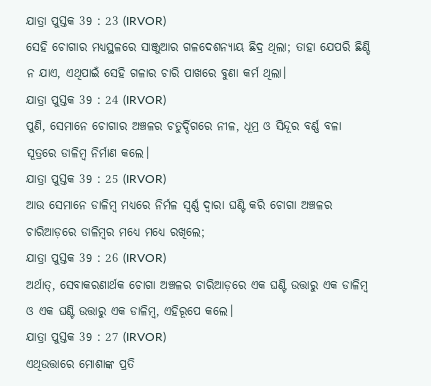ଯାତ୍ରା ପୁସ୍ତକ 39 : 23 (IRVOR)
ସେହି ଚୋଗାର ମଧ୍ୟସ୍ଥଳରେ ସାଞ୍ଜୁଆର ଗଳଦେଶନ୍ୟାୟ ଛିଦ୍ର ଥିଲା; ତାହା ଯେପରି ଛିଣ୍ଡି ନ ଯାଏ, ଏଥିପାଇଁ ସେହି ଗଳାର ଚାରି ପାଖରେ ବୁଣା କର୍ମ ଥିଲା।
ଯାତ୍ରା ପୁସ୍ତକ 39 : 24 (IRVOR)
ପୁଣି, ସେମାନେ ଚୋଗାର ଅଞ୍ଚଳର ଚତୁର୍ଦ୍ଦିଗରେ ନୀଳ, ଧୂମ୍ର ଓ ସିନ୍ଦୂର ବର୍ଣ୍ଣ ବଳା ସୂତ୍ରରେ ଡାଳିମ୍ବ ନିର୍ମାଣ କଲେ।
ଯାତ୍ରା ପୁସ୍ତକ 39 : 25 (IRVOR)
ଆଉ ସେମାନେ ଡାଳିମ୍ବ ମଧ୍ୟରେ ନିର୍ମଳ ସ୍ୱର୍ଣ୍ଣ ଦ୍ୱାରା ଘଣ୍ଟି କରି ଚୋଗା ଅଞ୍ଚଳର ଚାରିଆଡ଼ରେ ଡାଳିମ୍ବର ମଧ୍ୟେ ମଧ୍ୟେ ରଖିଲେ;
ଯାତ୍ରା ପୁସ୍ତକ 39 : 26 (IRVOR)
ଅର୍ଥାତ୍, ସେବାକରଣାର୍ଥକ ଚୋଗା ଅଞ୍ଚଳର ଚାରିଆଡ଼ରେ ଏକ ଘଣ୍ଟି ଉତ୍ତାରୁ ଏକ ଡାଳିମ୍ବ ଓ ଏକ ଘଣ୍ଟି ଉତ୍ତାରୁ ଏକ ଡାଳିମ୍ବ, ଏହିରୂପେ କଲେ।
ଯାତ୍ରା ପୁସ୍ତକ 39 : 27 (IRVOR)
ଏଥିଉତ୍ତାରେ ମୋଶାଙ୍କ ପ୍ରତି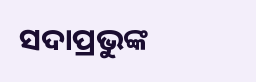ସଦାପ୍ରଭୁଙ୍କ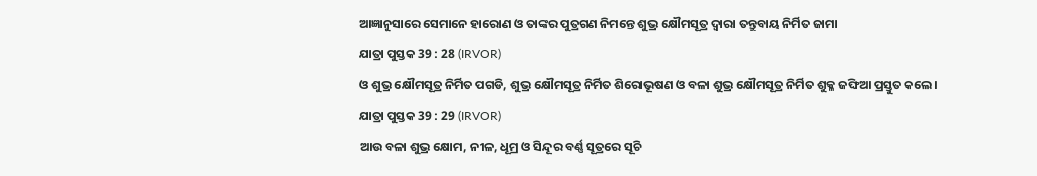ଆଜ୍ଞାନୁସାରେ ସେମାନେ ହାରୋଣ ଓ ତାଙ୍କର ପୁତ୍ରଗଣ ନିମନ୍ତେ ଶୁଭ୍ର କ୍ଷୌମସୂତ୍ର ଦ୍ୱାରା ତନ୍ତୁବାୟ ନିର୍ମିତ ଜାମା
ଯାତ୍ରା ପୁସ୍ତକ 39 : 28 (IRVOR)
ଓ ଶୁଭ୍ର କ୍ଷୌମସୂତ୍ର ନିର୍ମିତ ପଗଡି, ଶୁଭ୍ର କ୍ଷୌମସୂତ୍ର ନିର୍ମିତ ଶିରୋଭୂଷଣ ଓ ବଳା ଶୁଭ୍ର କ୍ଷୌମସୂତ୍ର ନିର୍ମିତ ଶୁକ୍ଳ ଜଙ୍ଘିଆ ପ୍ରସ୍ତୁତ କଲେ।
ଯାତ୍ରା ପୁସ୍ତକ 39 : 29 (IRVOR)
ଆଉ ବଳା ଶୁଭ୍ର କ୍ଷୋମ, ନୀଳ, ଧୂମ୍ର ଓ ସିନ୍ଦୂର ବର୍ଣ୍ଣ ସୂତ୍ରରେ ସୂଚି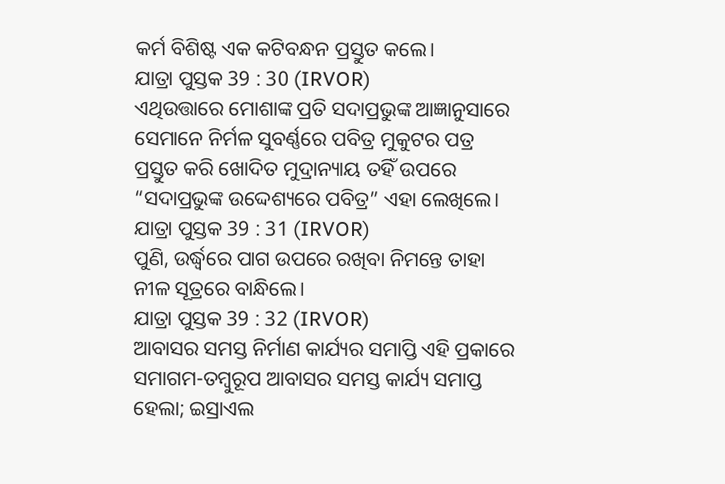କର୍ମ ବିଶିଷ୍ଟ ଏକ କଟିବନ୍ଧନ ପ୍ରସ୍ତୁତ କଲେ।
ଯାତ୍ରା ପୁସ୍ତକ 39 : 30 (IRVOR)
ଏଥିଉତ୍ତାରେ ମୋଶାଙ୍କ ପ୍ରତି ସଦାପ୍ରଭୁଙ୍କ ଆଜ୍ଞାନୁସାରେ ସେମାନେ ନିର୍ମଳ ସୁବର୍ଣ୍ଣରେ ପବିତ୍ର ମୁକୁଟର ପତ୍ର ପ୍ରସ୍ତୁତ କରି ଖୋଦିତ ମୁଦ୍ରାନ୍ୟାୟ ତହିଁ ଉପରେ “ସଦାପ୍ରଭୁଙ୍କ ଉଦ୍ଦେଶ୍ୟରେ ପବିତ୍ର” ଏହା ଲେଖିଲେ।
ଯାତ୍ରା ପୁସ୍ତକ 39 : 31 (IRVOR)
ପୁଣି, ଉର୍ଦ୍ଧ୍ୱରେ ପାଗ ଉପରେ ରଖିବା ନିମନ୍ତେ ତାହା ନୀଳ ସୂତ୍ରରେ ବାନ୍ଧିଲେ।
ଯାତ୍ରା ପୁସ୍ତକ 39 : 32 (IRVOR)
ଆବାସର ସମସ୍ତ ନିର୍ମାଣ କାର୍ଯ୍ୟର ସମାପ୍ତି ଏହି ପ୍ରକାରେ ସମାଗମ-ତମ୍ବୁରୂପ ଆବାସର ସମସ୍ତ କାର୍ଯ୍ୟ ସମାପ୍ତ ହେଲା; ଇସ୍ରାଏଲ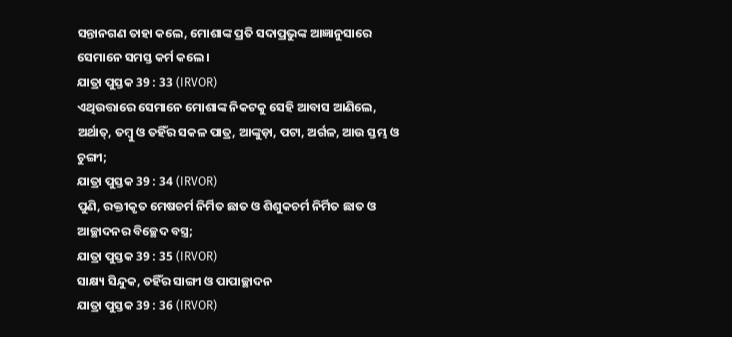ସନ୍ତାନଗଣ ତାହା କଲେ, ମୋଶାଙ୍କ ପ୍ରତି ସଦାପ୍ରଭୁଙ୍କ ଆଜ୍ଞାନୁସାରେ ସେମାନେ ସମସ୍ତ କର୍ମ କଲେ।
ଯାତ୍ରା ପୁସ୍ତକ 39 : 33 (IRVOR)
ଏଥିଉତ୍ତାରେ ସେମାନେ ମୋଶାଙ୍କ ନିକଟକୁ ସେହି ଆବାସ ଆଣିଲେ, ଅର୍ଥାତ୍, ତମ୍ବୁ ଓ ତହିଁର ସକଳ ପାତ୍ର, ଆଙ୍କୁଡ଼ା, ପଟା, ଅର୍ଗଳ, ଆଉ ସ୍ତମ୍ଭ ଓ ଚୁଙ୍ଗୀ;
ଯାତ୍ରା ପୁସ୍ତକ 39 : 34 (IRVOR)
ପୁଣି, ରକ୍ତୀକୃତ ମେଷଚର୍ମ ନିର୍ମିତ ଛାତ ଓ ଶିଶୁକଚର୍ମ ନିର୍ମିତ ଛାତ ଓ ଆଚ୍ଛାଦନର ବିଚ୍ଛେଦ ବସ୍ତ୍ର;
ଯାତ୍ରା ପୁସ୍ତକ 39 : 35 (IRVOR)
ସାକ୍ଷ୍ୟ ସିନ୍ଦୁକ, ତହିଁର ସାଙ୍ଗୀ ଓ ପାପାଚ୍ଛାଦନ
ଯାତ୍ରା ପୁସ୍ତକ 39 : 36 (IRVOR)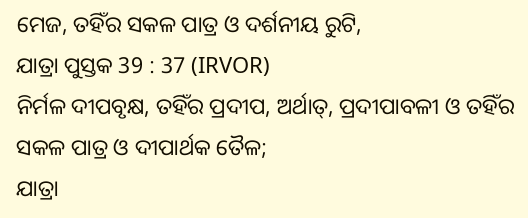ମେଜ, ତହିଁର ସକଳ ପାତ୍ର ଓ ଦର୍ଶନୀୟ ରୁଟି,
ଯାତ୍ରା ପୁସ୍ତକ 39 : 37 (IRVOR)
ନିର୍ମଳ ଦୀପବୃକ୍ଷ, ତହିଁର ପ୍ରଦୀପ, ଅର୍ଥାତ୍, ପ୍ରଦୀପାବଳୀ ଓ ତହିଁର ସକଳ ପାତ୍ର ଓ ଦୀପାର୍ଥକ ତୈଳ;
ଯାତ୍ରା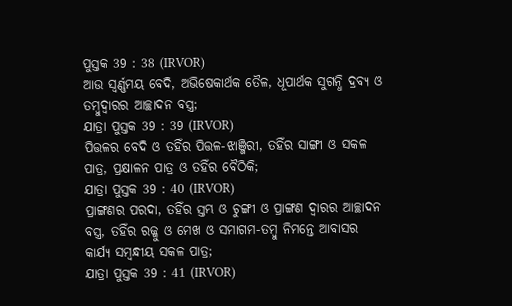ପୁସ୍ତକ 39 : 38 (IRVOR)
ଆଉ ସ୍ୱର୍ଣ୍ଣମୟ ବେଦି, ଅଭିଷେକାର୍ଥକ ତୈଳ, ଧୂପାର୍ଥକ ସୁଗନ୍ଧି ଦ୍ରବ୍ୟ ଓ ତମ୍ବୁଦ୍ୱାରର ଆଚ୍ଛାଦନ ବସ୍ତ୍ର;
ଯାତ୍ରା ପୁସ୍ତକ 39 : 39 (IRVOR)
ପିତ୍ତଳର ବେଦି ଓ ତହିଁର ପିତ୍ତଳ-ଝାଞ୍ଜିରୀ, ତହିଁର ସାଙ୍ଗୀ ଓ ସକଳ ପାତ୍ର, ପ୍ରକ୍ଷାଳନ ପାତ୍ର ଓ ତହିଁର ବୈଠିକି;
ଯାତ୍ରା ପୁସ୍ତକ 39 : 40 (IRVOR)
ପ୍ରାଙ୍ଗଣର ପରଦା, ତହିଁର ସ୍ତମ୍ଭ ଓ ଚୁଙ୍ଗୀ ଓ ପ୍ରାଙ୍ଗଣ ଦ୍ୱାରର ଆଚ୍ଛାଦନ ବସ୍ତ୍ର, ତହିଁର ରଜ୍ଜୁ ଓ ମେଖ ଓ ସମାଗମ-ତମ୍ବୁ ନିମନ୍ତେ ଆବାସର କାର୍ଯ୍ୟ ସମ୍ବନ୍ଧୀୟ ସକଳ ପାତ୍ର;
ଯାତ୍ରା ପୁସ୍ତକ 39 : 41 (IRVOR)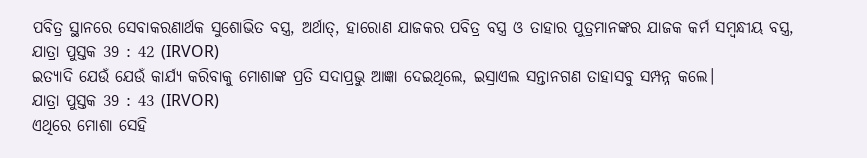ପବିତ୍ର ସ୍ଥାନରେ ସେବାକରଣାର୍ଥକ ସୁଶୋଭିତ ବସ୍ତ୍ର, ଅର୍ଥାତ୍, ହାରୋଣ ଯାଜକର ପବିତ୍ର ବସ୍ତ୍ର ଓ ତାହାର ପୁତ୍ରମାନଙ୍କର ଯାଜକ କର୍ମ ସମ୍ବନ୍ଧୀୟ ବସ୍ତ୍ର,
ଯାତ୍ରା ପୁସ୍ତକ 39 : 42 (IRVOR)
ଇତ୍ୟାଦି ଯେଉଁ ଯେଉଁ କାର୍ଯ୍ୟ କରିବାକୁ ମୋଶାଙ୍କ ପ୍ରତି ସଦାପ୍ରଭୁ ଆଜ୍ଞା ଦେଇଥିଲେ, ଇସ୍ରାଏଲ ସନ୍ତାନଗଣ ତାହାସବୁ ସମ୍ପନ୍ନ କଲେ।
ଯାତ୍ରା ପୁସ୍ତକ 39 : 43 (IRVOR)
ଏଥିରେ ମୋଶା ସେହି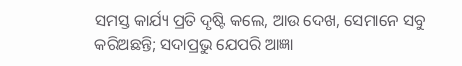ସମସ୍ତ କାର୍ଯ୍ୟ ପ୍ରତି ଦୃଷ୍ଟି କଲେ, ଆଉ ଦେଖ, ସେମାନେ ସବୁ କରିଅଛନ୍ତି; ସଦାପ୍ରଭୁ ଯେପରି ଆଜ୍ଞା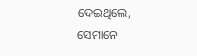ଦେଇଥିଲେ, ସେମାନେ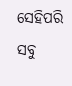ସେହିପରି ସବୁ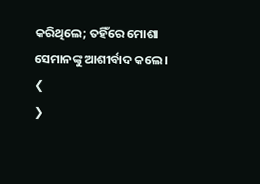କରିଥିଲେ; ତହିଁରେ ମୋଶା ସେମାନଙ୍କୁ ଆଶୀର୍ବାଦ କଲେ।
❮
❯